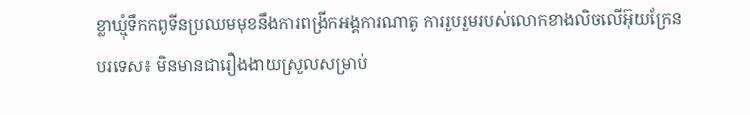ខ្លាឃ្មុំទឹកកពូទីនប្រឈមមុខនឹងការពង្រីកអង្គការណាតូ ការរួបរួមរបស់លោកខាងលិចលើអ៊ុយក្រែន
បរទេស៖ មិនមានជារឿងងាយស្រួលសម្រាប់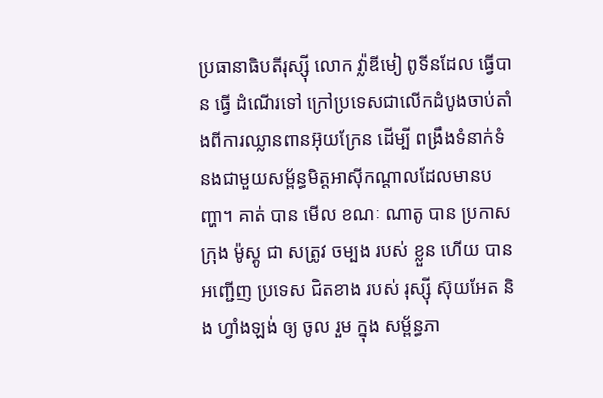ប្រធានាធិបតីរុស្ស៊ី លោក វ្ល៉ាឌីមៀ ពូទីនដែល ធ្វើបាន ធ្វើ ដំណើរទៅ ក្រៅប្រទេសជាលើកដំបូងចាប់តាំងពីការឈ្លានពានអ៊ុយក្រែន ដើម្បី ពង្រឹងទំនាក់ទំនងជាមួយសម្ព័ន្ធមិត្តអាស៊ីកណ្តាលដែលមានបញ្ហា។ គាត់ បាន មើល ខណៈ ណាតូ បាន ប្រកាស ក្រុង ម៉ូស្គូ ជា សត្រូវ ចម្បង របស់ ខ្លួន ហើយ បាន អញ្ជើញ ប្រទេស ជិតខាង របស់ រុស្ស៊ី ស៊ុយអែត និង ហ្វាំងឡង់ ឲ្យ ចូល រួម ក្នុង សម្ព័ន្ធភា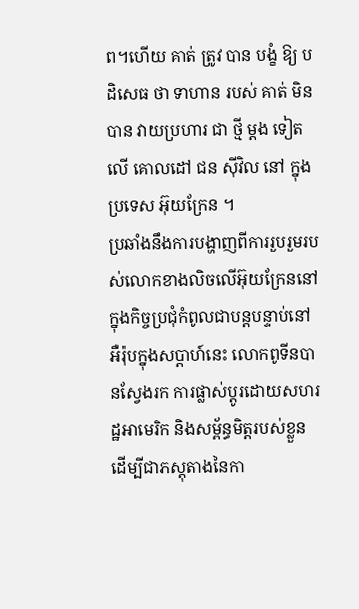ព។ហើយ គាត់ ត្រូវ បាន បង្ខំ ឱ្យ បដិសេធ ថា ទាហាន របស់ គាត់ មិន បាន វាយប្រហារ ជា ថ្មី ម្តង ទៀត លើ គោលដៅ ជន ស៊ីវិល នៅ ក្នុង ប្រទេស អ៊ុយក្រែន ។
ប្រឆាំងនឹងការបង្ហាញពីការរួបរួមរបស់លោកខាងលិចលើអ៊ុយក្រែននៅក្នុងកិច្ចប្រជុំកំពូលជាបន្តបន្ទាប់នៅអឺរ៉ុបក្នុងសប្តាហ៍នេះ លោកពូទីនបានស្វែងរក ការផ្លាស់ប្តូរដោយសហរដ្ឋអាមេរិក និងសម្ព័ន្ធមិត្តរបស់ខ្លួន ដើម្បីជាភស្តុតាងនៃកា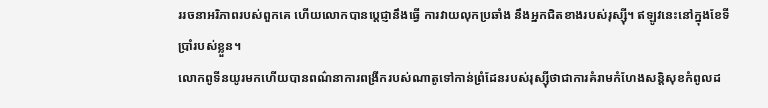ររចនាអរិភាពរបស់ពួកគេ ហើយលោកបានប្តេជ្ញានឹងធ្វើ ការវាយលុកប្រឆាំង នឹងអ្នកជិតខាងរបស់រុស្ស៊ី។ ឥឡូវនេះនៅក្នុងខែទីប្រាំរបស់ខ្លួន។
លោកពូទីនយូរមកហើយបានពណ៌នាការពង្រីករបស់ណាតូទៅកាន់ព្រំដែនរបស់រុស្ស៊ីថាជាការគំរាមកំហែងសន្តិសុខកំពូលដ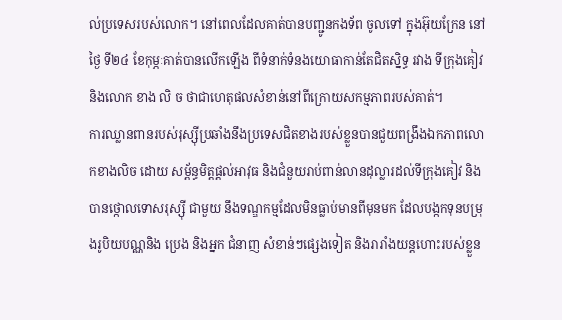ល់ប្រទេសរបស់លោក។ នៅពេលដែលគាត់បានបញ្ជូនកងទ័ព ចូលទៅ ក្នុងអ៊ុយក្រែន នៅ ថ្ងៃ ទី២៤ ខែកុម្ភៈគាត់បានលើកឡើង ពីទំនាក់ទំនងយោធាកាន់តែជិតស្និទ្ធ រវាង ទីក្រុងគៀវ និងលោក ខាង លិ ច ថាជាហេតុផលសំខាន់នៅពីក្រោយសកម្មភាពរបស់គាត់។
ការឈ្លានពានរបស់រុស្ស៊ីប្រឆាំងនឹងប្រទេសជិតខាងរបស់ខ្លួនបានជួយពង្រឹងឯកភាពលោកខាងលិច ដោយ សម្ព័ន្ធមិត្តផ្តល់អាវុធ និងជំនួយរាប់ពាន់លានដុល្លារដល់ទីក្រុងគៀវ និងបានថ្កោលទោសរុស្ស៊ី ជាមួយ នឹងទណ្ឌកម្មដែលមិនធ្លាប់មានពីមុនមក ដែលបង្កកទុនបម្រុងរូបិយបណ្ណនិង ប្រេង និងអ្នក ជំនាញ សំខាន់ៗផ្សេងទៀត និងរារាំងយន្តហោះរបស់ខ្លួន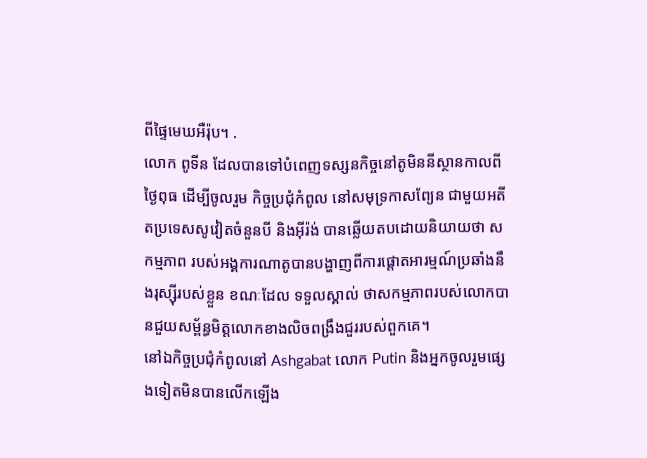ពីផ្ទៃមេឃអឺរ៉ុប។ .
លោក ពូទីន ដែលបានទៅបំពេញទស្សនកិច្ចនៅតូមិននីស្ថានកាលពីថ្ងៃពុធ ដើម្បីចូលរួម កិច្ចប្រជុំកំពូល នៅសមុទ្រកាសព្យែន ជាមួយអតីតប្រទេសសូវៀតចំនួនបី និងអ៊ីរ៉ង់ បានឆ្លើយតបដោយនិយាយថា សកម្មភាព របស់អង្គការណាតូបានបង្ហាញពីការផ្តោតអារម្មណ៍ប្រឆាំងនឹងរុស្ស៊ីរបស់ខ្លួន ខណៈដែល ទទួលស្គាល់ ថាសកម្មភាពរបស់លោកបានជួយសម្ព័ន្ធមិត្តលោកខាងលិចពង្រឹងជួររបស់ពួកគេ។
នៅឯកិច្ចប្រជុំកំពូលនៅ Ashgabat លោក Putin និងអ្នកចូលរួមផ្សេងទៀតមិនបានលើកឡើង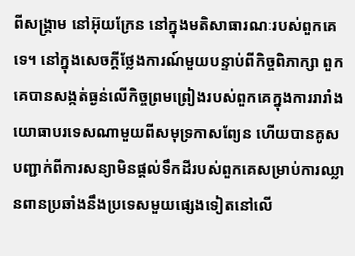ពីសង្គ្រាម នៅអ៊ុយក្រែន នៅក្នុងមតិសាធារណៈរបស់ពួកគេទេ។ នៅក្នុងសេចក្តីថ្លែងការណ៍មួយបន្ទាប់ពីកិច្ចពិភាក្សា ពួកគេបានសង្កត់ធ្ងន់លើកិច្ចព្រមព្រៀងរបស់ពួកគេក្នុងការរារាំងយោធាបរទេសណាមួយពីសមុទ្រកាសព្យែន ហើយបានគូសបញ្ជាក់ពីការសន្យាមិនផ្តល់ទឹកដីរបស់ពួកគេសម្រាប់ការឈ្លានពានប្រឆាំងនឹងប្រទេសមួយផ្សេងទៀតនៅលើ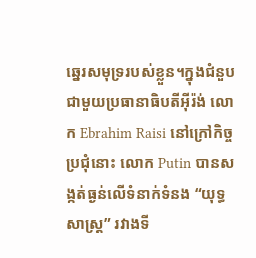ឆ្នេរសមុទ្ររបស់ខ្លួន។ក្នុងជំនួបជាមួយប្រធានាធិបតីអ៊ីរ៉ង់ លោក Ebrahim Raisi នៅក្រៅកិច្ចប្រជុំនោះ លោក Putin បានសង្កត់ធ្ងន់លើទំនាក់ទំនង “យុទ្ធសាស្ត្រ” រវាងទី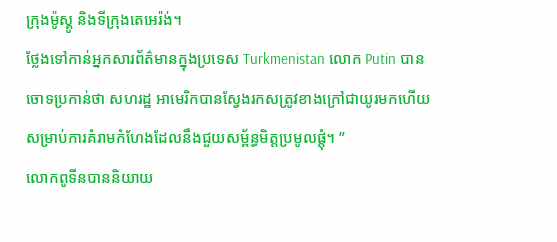ក្រុងម៉ូស្គូ និងទីក្រុងតេអេរ៉ង់។
ថ្លែងទៅកាន់អ្នកសារព័ត៌មានក្នុងប្រទេស Turkmenistan លោក Putin បានចោទប្រកាន់ថា សហរដ្ឋ អាមេរិកបានស្វែងរកសត្រូវខាងក្រៅជាយូរមកហើយសម្រាប់ការគំរាមកំហែងដែលនឹងជួយសម្ព័ន្ធមិត្តប្រមូលផ្តុំ។ ”
លោកពូទីនបាននិយាយ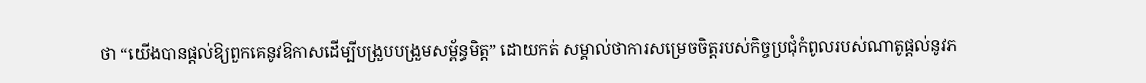ថា “យើងបានផ្តល់ឱ្យពួកគេនូវឱកាសដើម្បីបង្រួបបង្រួមសម្ព័ន្ធមិត្ត” ដោយកត់ សម្គាល់ថាការសម្រេចចិត្តរបស់កិច្ចប្រជុំកំពូលរបស់ណាតូផ្តល់នូវភ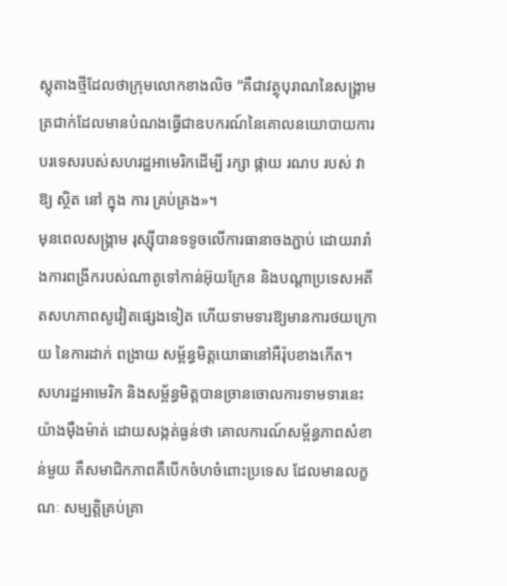ស្តុតាងថ្មីដែលថាក្រុមលោកខាងលិច “គឺជាវត្ថុបុរាណនៃសង្គ្រាមត្រជាក់ដែលមានបំណងធ្វើជាឧបករណ៍នៃគោលនយោបាយការបរទេសរបស់សហរដ្ឋអាមេរិកដើម្បី រក្សា ផ្កាយ រណប របស់ វា ឱ្យ ស្ថិត នៅ ក្នុង ការ គ្រប់គ្រង»។
មុនពេលសង្រ្គាម រុស្ស៊ីបានទទូចលើការធានាចងភ្ជាប់ ដោយរារាំងការពង្រីករបស់ណាតូទៅកាន់អ៊ុយក្រែន និងបណ្តាប្រទេសអតីតសហភាពសូវៀតផ្សេងទៀត ហើយទាមទារឱ្យមានការថយក្រោយ នៃការដាក់ ពង្រាយ សម្ព័ន្ធមិត្តយោធានៅអឺរ៉ុបខាងកើត។
សហរដ្ឋអាមេរិក និងសម្ព័ន្ធមិត្តបានច្រានចោលការទាមទារនេះយ៉ាងម៉ឺងម៉ាត់ ដោយសង្កត់ធ្ងន់ថា គោលការណ៍សម្ព័ន្ធភាពសំខាន់មួយ គឺសមាជិកភាពគឺបើកចំហចំពោះប្រទេស ដែលមានលក្ខណៈ សម្បត្តិគ្រប់គ្រា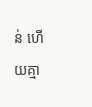ន់ ហើយគ្មា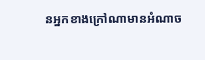នអ្នកខាងក្រៅណាមានអំណាច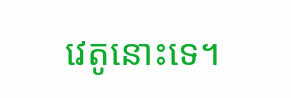វេតូនោះទេ។